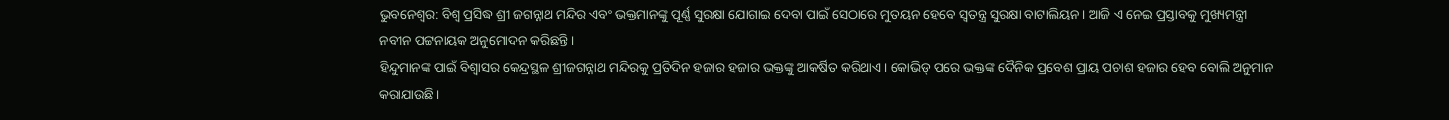ଭୁବନେଶ୍ବର: ବିଶ୍ବ ପ୍ରସିଦ୍ଧ ଶ୍ରୀ ଜଗନ୍ନାଥ ମନ୍ଦିର ଏବଂ ଭକ୍ତମାନଙ୍କୁ ପୂର୍ଣ୍ଣ ସୁରକ୍ଷା ଯୋଗାଇ ଦେବା ପାଇଁ ସେଠାରେ ମୁତୟନ ହେବେ ସ୍ବତନ୍ତ୍ର ସୁରକ୍ଷା ବାଟାଲିୟନ। ଆଜି ଏ ନେଇ ପ୍ରସ୍ତାବକୁ ମୁଖ୍ୟମନ୍ତ୍ରୀ ନବୀନ ପଟ୍ଟନାୟକ ଅନୁମୋଦନ କରିଛନ୍ତି।
ହିନ୍ଦୁମାନଙ୍କ ପାଇଁ ବିଶ୍ୱାସର କେନ୍ଦ୍ରସ୍ଥଳ ଶ୍ରୀଜଗନ୍ନାଥ ମନ୍ଦିରକୁ ପ୍ରତିଦିନ ହଜାର ହଜାର ଭକ୍ତଙ୍କୁ ଆକର୍ଷିତ କରିଥାଏ। କୋଭିଡ୍ ପରେ ଭକ୍ତଙ୍କ ଦୈନିକ ପ୍ରବେଶ ପ୍ରାୟ ପଚାଶ ହଜାର ହେବ ବୋଲି ଅନୁମାନ କରାଯାଉଛି।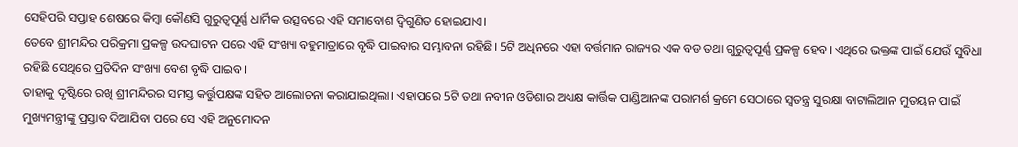ସେହିପରି ସପ୍ତାହ ଶେଷରେ କିମ୍ବା କୌଣସି ଗୁରୁତ୍ୱପୂର୍ଣ୍ଣ ଧାର୍ମିକ ଉତ୍ସବରେ ଏହି ସମାବୋଶ ଦ୍ୱିଗୁଣିତ ହୋଇଯାଏ।
ତେବେ ଶ୍ରୀମନ୍ଦିର ପରିକ୍ରମା ପ୍ରକଳ୍ପ ଉଦଘାଟନ ପରେ ଏହି ସଂଖ୍ୟା ବହୁମାତ୍ରାରେ ବୃଦ୍ଧି ପାଇବାର ସମ୍ଭାବନା ରହିଛି। 5ଟି ଅଧିନରେ ଏହା ବର୍ତ୍ତମାନ ରାଜ୍ୟର ଏକ ବଡ ତଥା ଗୁରୁତ୍ବପୂର୍ଣ୍ଣ ପ୍ରକଳ୍ପ ହେବ। ଏଥିରେ ଭକ୍ତଙ୍କ ପାଇଁ ଯେଉଁ ସୁବିଧା ରହିଛି ସେଥିରେ ପ୍ରତିଦିନ ସଂଖ୍ୟା ବେଶ ବୃଦ୍ଧି ପାଇବ।
ତାହାକୁ ଦୃଷ୍ଟିରେ ରଖି ଶ୍ରୀମନ୍ଦିରର ସମସ୍ତ କର୍ତ୍ତୁପକ୍ଷଙ୍କ ସହିତ ଆଲୋଚନା କରାଯାଇଥିଲା। ଏହାପରେ 5ଟି ତଥା ନବୀନ ଓଡିଶାର ଅଧ୍ୟକ୍ଷ କାର୍ତ୍ତିକ ପାଣ୍ଡିଆନଙ୍କ ପରାମର୍ଶ କ୍ରମେ ସେଠାରେ ସ୍ବତନ୍ତ୍ର ସୁରକ୍ଷା ବାଟାଲିଆନ ମୁତୟନ ପାଇଁ ମୁଖ୍ୟମନ୍ତ୍ରୀଙ୍କୁ ପ୍ରସ୍ତାବ ଦିଆଯିବା ପରେ ସେ ଏହି ଅନୁମୋଦନ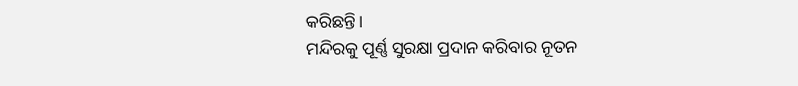କରିଛନ୍ତି।
ମନ୍ଦିରକୁ ପୂର୍ଣ୍ଣ ସୁରକ୍ଷା ପ୍ରଦାନ କରିବାର ନୂତନ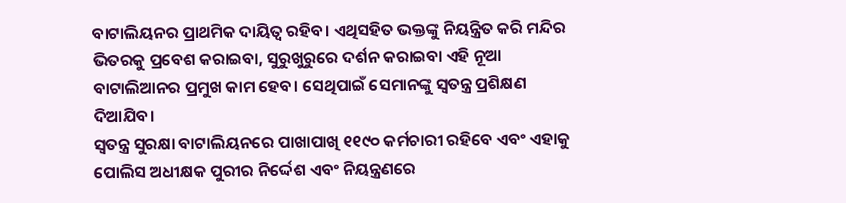ବାଟାଲିୟନର ପ୍ରାଥମିକ ଦାୟିତ୍ବ ରହିବ। ଏଥିସହିତ ଭକ୍ତଙ୍କୁ ନିୟନ୍ତ୍ରିତ କରି ମନ୍ଦିର ଭିତରକୁ ପ୍ରବେଶ କରାଇବା, ସୁରୁଖୁରୁରେ ଦର୍ଶନ କରାଇବା ଏହି ନୂଆ ବାଟାଲିଆନର ପ୍ରମୁଖ କାମ ହେବ। ସେଥିପାଇଁ ସେମାନଙ୍କୁ ସ୍ବତନ୍ତ୍ର ପ୍ରଶିକ୍ଷଣ ଦିଆଯିବ।
ସ୍ୱତନ୍ତ୍ର ସୁରକ୍ଷା ବାଟାଲିୟନରେ ପାଖାପାଖି ୧୧୯୦ କର୍ମଚାରୀ ରହିବେ ଏବଂ ଏହାକୁ ପୋଲିସ ଅଧୀକ୍ଷକ ପୁରୀର ନିର୍ଦ୍ଦେଶ ଏବଂ ନିୟନ୍ତ୍ରଣରେ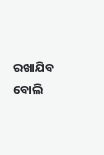ରଖାଯିବ ବୋଲି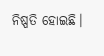ନିଷ୍ପତି ହୋଇଛି।